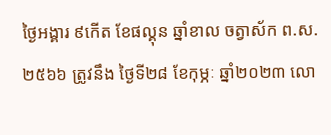ថ្ងៃអង្គារ ៩កើត ខែផល្គុន ឆ្នាំខាល ចត្វាស័ក ព.ស. ២៥៦៦ ត្រូវនឹង ថ្ងៃទី២៨ ខែកុម្ភៈ ឆ្នាំ២០២៣ លោ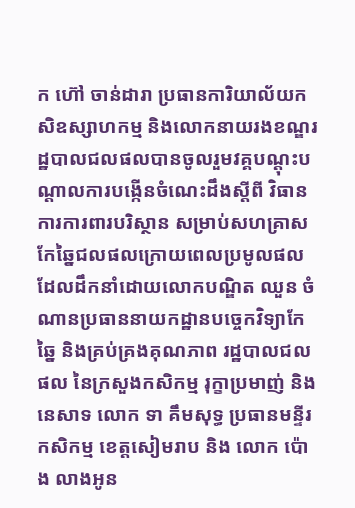ក ហ៊ៅ ចាន់ដារា ប្រធានការិយាល័យកសិឧស្សាហកម្ម និងលោកនាយរងខណ្ឌរដ្ឋបាលជលផលបានចូលរួមវគ្គបណ្តុះបណ្តាលការបង្កើនចំណេះដឹងស្តីពី វិធានការការពារបរិស្ថាន សម្រាប់សហគ្រាសកែឆ្នៃជលផលក្រោយពេលប្រមូលផល ដែលដឹកនាំដោយលោកបណ្ឌិត ឈួន ចំណានប្រធាននាយកដ្ឋានបច្ចេកវិទ្យាកែឆ្នៃ និងគ្រប់គ្រងគុណភាព រដ្ឋបាលជលផល នៃក្រសួងកសិកម្ម រុក្ខាប្រមាញ់ និងនេសាទ លោក ទា គឹមសុទ្ធ ប្រធានមន្ទីរកសិកម្ម ខេត្តសៀមរាប និង លោក ប៉ោង លាងអូន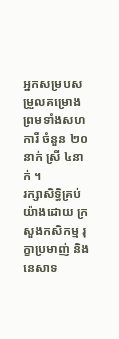អ្នកសម្របសម្រួលគម្រោង ព្រមទាំងសហការី ចំនួន ២០នាក់ ស្រី ៤នាក់ ។
រក្សាសិទិ្ធគ្រប់យ៉ាងដោយ ក្រសួងកសិកម្ម រុក្ខាប្រមាញ់ និងនេសាទ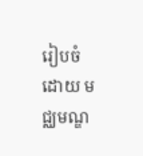រៀបចំដោយ មជ្ឈមណ្ឌ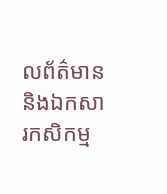លព័ត៌មាន និងឯកសារកសិកម្ម